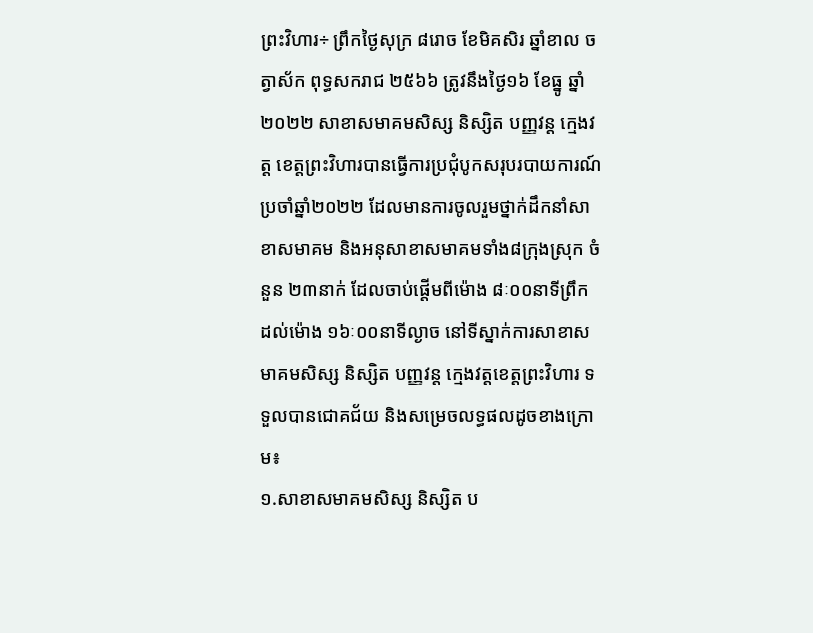ព្រះវិហារ÷ ព្រឹកថ្ងៃសុក្រ ៨រោច ខែមិគសិរ ឆ្នាំខាល ចត្វាស័ក ពុទ្ធសករាជ ២៥៦៦ ត្រូវនឹងថ្ងៃ១៦ ខែធ្នូ ឆ្នាំ២០២២ សាខាសមាគមសិស្ស និស្សិត បញ្ញវន្ត ក្មេងវត្ត ខេត្តព្រះវិហារបានធ្វើការប្រជុំបូកសរុបរបាយការណ៍ប្រចាំឆ្នាំ២០២២ ដែលមានការចូលរួមថ្នាក់ដឹកនាំសាខាសមាគម និងអនុសាខាសមាគមទាំង៨ក្រុងស្រុក ចំនួន ២៣នាក់ ដែលចាប់ផ្តើមពីម៉ោង ៨ៈ០០នាទីព្រឹក ដល់ម៉ោង ១៦ៈ០០នាទីល្ងាច នៅទីស្នាក់ការសាខាសមាគមសិស្ស និស្សិត បញ្ញវន្ត ក្មេងវត្តខេត្តព្រះវិហារ ទទួលបានជោគជ័យ និងសម្រេចលទ្ធផលដូចខាងក្រោម៖
១.សាខាសមាគមសិស្ស និស្សិត ប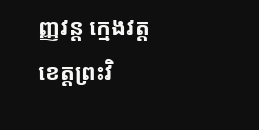ញ្ញវន្ត ក្មេងវត្តខេត្តព្រះវិ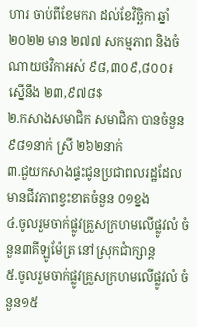ហារ ចាប់ពីខែមករា ដល់ខែវិច្ឆិកា ឆ្នាំ២០២២ មាន ២៧៧ សកម្មភាព និងចំណាយថវិកាអស់ ៩៨,៣០៩,៨០០៛ ស្នើនឹង ២៣,៩៧៨$
២.កសាងសមាជិក សមាជិកា បានចំនួន ៩៨១នាក់ ស្រី ២៦២នាក់
៣.ជួយកសាងផ្ទះជូនប្រជាពលរដ្ឋដែលមានជីវភាពខ្វះខាតចំនួន ០១ខ្នង
៤.ចូលរួមចាក់ផ្លូវគ្រួសក្រហមលើផ្លូវលំ ចំនួន៣គីឡូម៉ែត្រ នៅស្រុកជាំក្សាន្ត
៥.ចូលរួមចាក់ផ្លូវគ្រួសក្រហមលើផ្លូវលំ ចំនួន១៥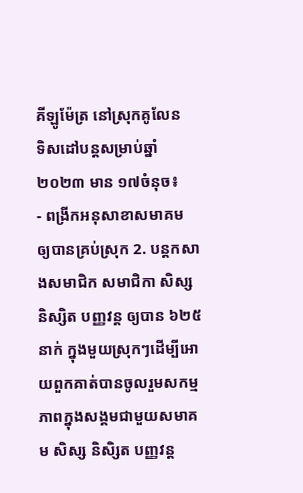គីឡូម៉ែត្រ នៅស្រុកគូលែន
ទិសដៅបន្តសម្រាប់ឆ្នាំ២០២៣ មាន ១៧ចំនុច៖
- ពង្រីកអនុសាខាសមាគម ឲ្យបានគ្រប់ស្រុក 2. បន្តកសាងសមាជិក សមាជិកា សិស្ស និស្សិត បញ្ញវន្ត ឲ្យបាន ៦២៥នាក់ ក្នុងមួយស្រុកៗដើម្បីអោយពួកគាត់បានចូលរួមសកម្មភាពក្នុងសង្គមជាមួយសមាគម សិស្ស និសិ្សត បញ្ញវន្ត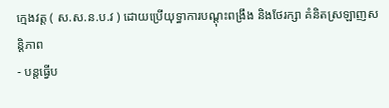ក្មេងវត្ត ( ស.ស.ន.ប.វ ) ដោយប្រើយុទ្ធាការបណ្ដុះពង្រឹង និងថែរក្សា គំនិតស្រឡាញសន្តិភាព
- បន្តធ្វើប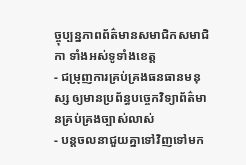ច្ចុប្បន្នភាពព័ត៌មានសមាជិកសមាជិកា ទាំងអស់ទូទាំងខេត្ត
- ជម្រុញការគ្រប់គ្រងធនធានមនុស្ស ឲ្យមានប្រព័ន្ធបច្ចេកវិទ្យាព័ត៌មានគ្រប់គ្រងច្បាស់លាស់
- បន្តចលនាជួយគ្នាទៅវិញទៅមក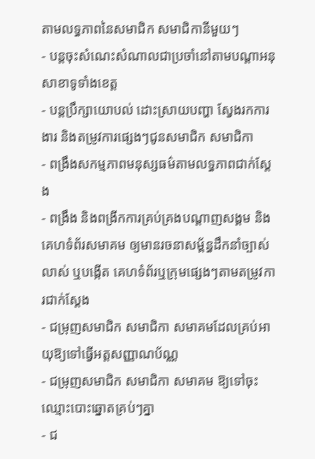តាមលទ្ធភាពនៃសមាជិក សមាជិកានីមួយៗ
- បន្តចុះសំណេះសំណាលជាប្រចាំនៅតាមបណ្តាអនុសាខាទូទាំងខេត្ត
- បន្តប្រឹក្សាយោបល់ ដោះស្រាយបញ្ហា ស្វែងរកការងារ និងតម្រូវការផ្សេងៗជូនសមាជិក សមាជិកា
- ពង្រឹងសកម្មភាពមនុស្សធម៌តាមលទ្ធភាពជាក់ស្តែង
- ពង្រឹង និងពង្រីកការគ្រប់គ្រងបណ្តាញសង្គម និង គេហទំព័រសមាគម ឲ្យមានរចនាសម្ព័ន្ធដឹកនាំច្បាស់លាស់ ឬបង្កើត គេហទំព័រឬក្រុមផ្សេងៗតាមតម្រូវការជាក់ស្តែង
- ជម្រុញសមាជិក សមាជិកា សមាគមដែលគ្រប់អាយុឱ្យទៅធ្វើអត្តសញ្ញាណប័ណ្ណ
- ជម្រុញសមាជិក សមាជិកា សមាគម ឱ្យទៅចុះឈ្មោះបោះឆ្នោតគ្រប់ៗគ្នា
- ជ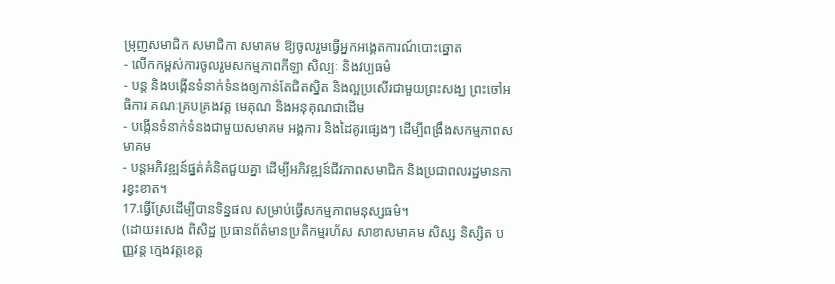ម្រុញសមាជិក សមាជិកា សមាគម ឱ្យចូលរួមធ្វើអ្នកអង្គេតការណ៍បោះឆ្នោត
- លើកកម្ពស់ការចូលរួមសកម្មភាពកីឡា សិល្បៈ និងវប្បធម៌
- បន្ត និងបង្កើនទំនាក់ទំនងឲ្យកាន់តែជិតស្និត និងល្អប្រសើរជាមួយព្រះសង្ឃ ព្រះចៅអធិការ គណៈគ្របគ្រងវត្ត មេគុណ និងអនុគុណជាដើម
- បង្កើនទំនាក់ទំនងជាមួយសមាគម អង្គការ និងដៃគូរផ្សេងៗ ដើម្បីពង្រឹងសកម្មភាពសមាគម
- បន្តអភិវឌ្ឍន៍ផ្នត់គំនិតជួយគ្នា ដើម្បីអភិវឌ្ឍន៍ជីវភាពសមាជិក និងប្រជាពលរដ្ឋមានការខ្វះខាត។
17.ធ្វើស្រែដើម្បីបានទិន្នផល សម្រាប់ធ្វើសកម្មភាពមនុស្សធម៌។
(ដោយ៖សេង ពិសិដ្ឋ ប្រធានព័ត៌មានប្រតិកម្មរហ័ស សាខាសមាគម សិស្ស និស្សិត បញ្ញវន្ត ក្មេងវត្តខេត្ត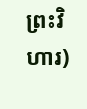ព្រះវិហារ)